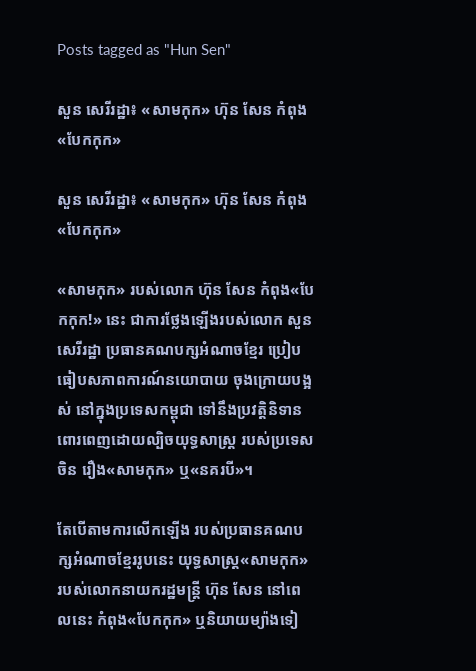Posts tagged as "Hun Sen"

សួន សេរីរដ្ឋា៖ «សាមកុក» ហ៊ុន សែន កំពុង«បែកកុក»

សួន សេរីរដ្ឋា៖ «សាមកុក» ហ៊ុន សែន កំពុង«បែកកុក»

«សាមកុក» របស់លោក ហ៊ុន សែន កំពុង«បែកកុក!» នេះ ជាការថ្លែងឡើងរបស់លោក សួន សេរីរដ្ឋា ប្រធានគណបក្សអំណាចខ្មែរ ប្រៀបធៀបសភាពការណ៍នយោបាយ ចុងក្រោយបង្អស់ នៅក្នុងប្រទេសកម្ពុជា ទៅនឹងប្រវត្តិនិទាន ពោរពេញដោយល្បិចយុទ្ធសាស្ត្រ របស់ប្រទេសចិន រឿង«សាមកុក» ឬ«នគរបី»។

តែបើតាមការលើកឡើង របស់ប្រធានគណបក្សអំណាចខ្មែររូបនេះ យុទ្ធសាស្ត្រ«សាមកុក» របស់លោកនាយករដ្ឋមន្ត្រី ហ៊ុន សែន នៅពេលនេះ កំពុង«បែកកុក» ឬនិយាយម្យ៉ាងទៀ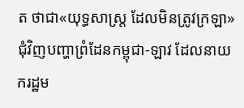ត ថាជា«យុទ្ធសាស្ត្រ ដែលមិនត្រូវក្រឡា» ជុំវិញបញ្ហាព្រំដែនកម្ពុជា-ឡាវ ដែលនាយករដ្ឋម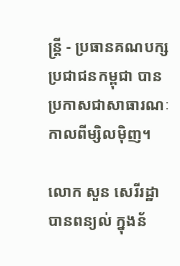ន្ត្រី - ប្រធានគណបក្សប្រជាជនកម្ពុជា បានប្រកាសជាសាធារណៈ កាលពីម្សិលម៉ិញ។

លោក សួន សេរីរដ្ឋា បានពន្យល់ ក្នុងន័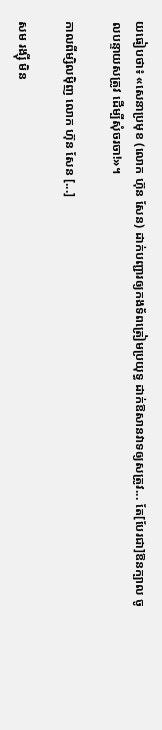យធៀបថា៖ «សេនាប្រមុខ (លោក ហ៊ុន សែន) ដាក់បញ្ជារឲ្យកងទ័ពត្រៀមប្រយុទ្ធ ដាក់ឱសានវាទឲ្យសត្រូវ... តែ[បែរជា]ឱនក្បាល ចូលបន្ទាយសត្រូវ ដើម្បីសុំចរចា!»។

កាលពីម្សិលម៉ិញ លោក ហ៊ុន សែន [...]

សម រង្ស៊ី មិន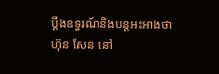ប្ដឹងឧទ្ធរណ៍និងបន្តអះអាងថា ហ៊ុន សែន នៅ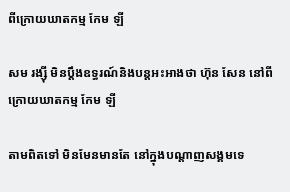ពីក្រោយឃាតកម្ម កែម ឡី

សម រង្ស៊ី មិនប្ដឹងឧទ្ធរណ៍និងបន្តអះអាងថា ហ៊ុន សែន នៅពីក្រោយឃាតកម្ម កែម ឡី

តាមពិតទៅ មិនមែនមានតែ នៅក្នុងបណ្ដាញសង្គមទេ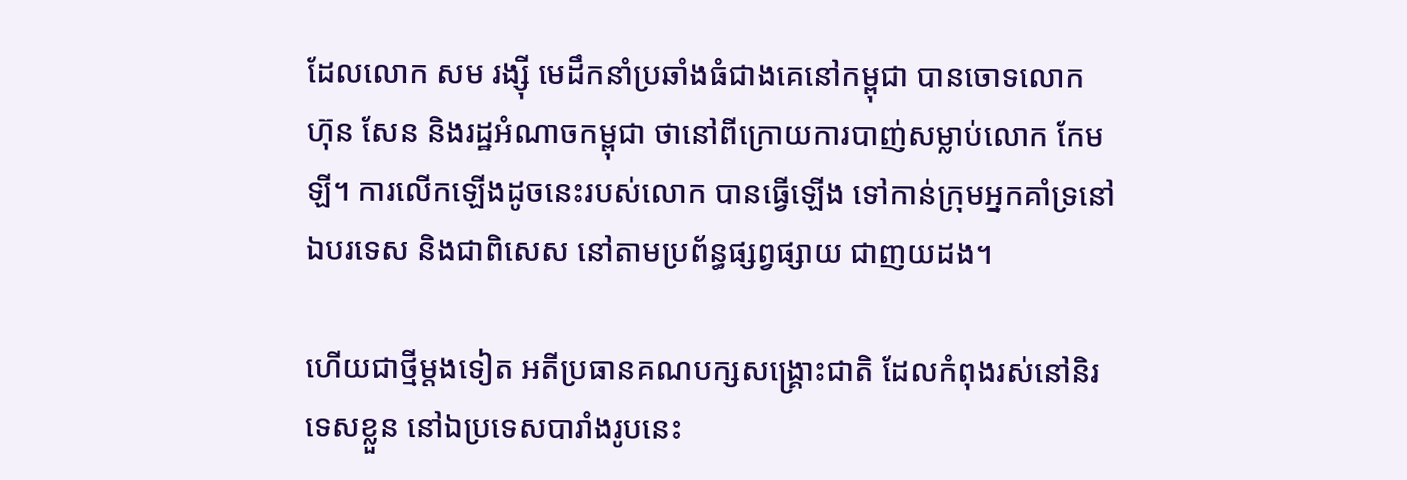ដែលលោក សម រង្ស៊ី មេដឹកនាំប្រឆាំងធំជាងគេនៅកម្ពុជា បានចោទលោក ហ៊ុន សែន និងរដ្ឋអំណាចកម្ពុជា ថានៅពីក្រោយការបាញ់សម្លាប់លោក កែម ឡី។ ការលើកឡើងដូចនេះរបស់លោក បានធ្វើឡើង ទៅកាន់ក្រុមអ្នកគាំទ្រនៅឯបរទេស និងជាពិសេស នៅតាមប្រព័ន្ធផ្សព្វផ្សាយ ជាញយដង។

ហើយជាថ្មីម្ដងទៀត អតីប្រធានគណបក្សសង្គ្រោះជាតិ ដែលកំពុងរស់នៅនិរទេសខ្លួន នៅឯប្រទេសបារាំងរូបនេះ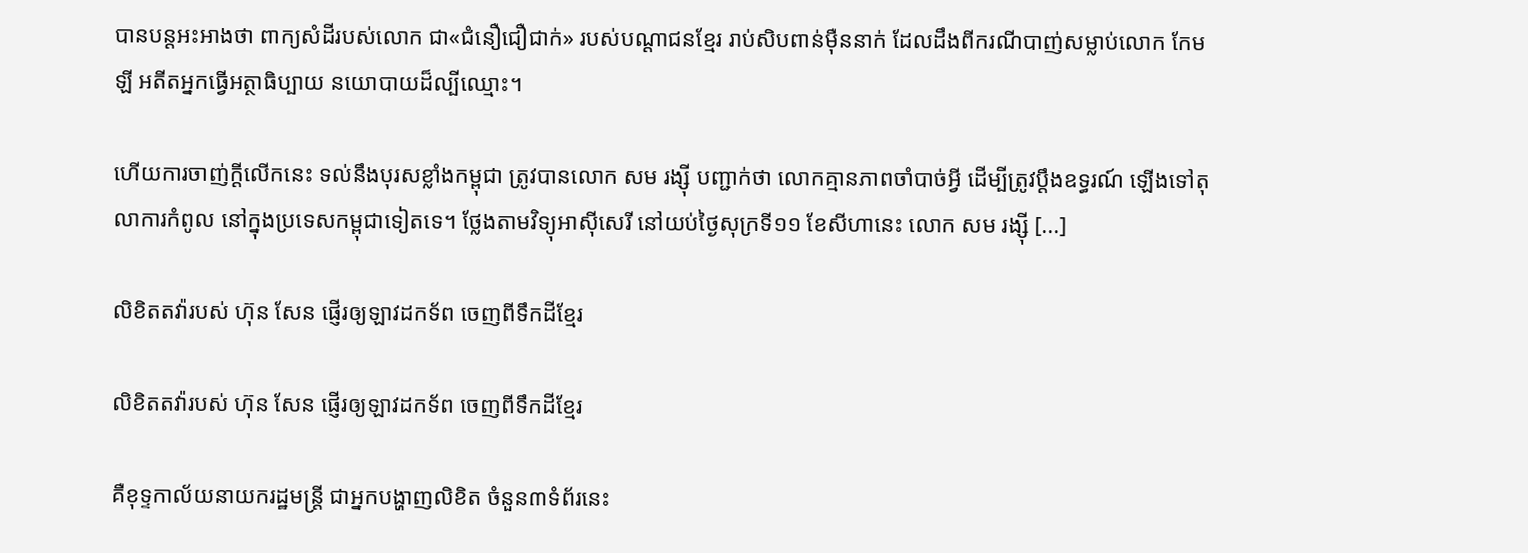បានបន្តអះអាងថា ពាក្យសំដីរបស់លោក ជា«ជំនឿជឿជាក់» របស់បណ្ដាជនខ្មែរ រាប់សិបពាន់ម៉ឺននាក់ ដែលដឹងពីករណីបាញ់សម្លាប់លោក កែម ឡី អតីតអ្នកធ្វើអត្ថាធិប្បាយ នយោបាយដ៏ល្បីឈ្មោះ។

ហើយការចាញ់ក្ដីលើកនេះ ទល់នឹងបុរសខ្លាំងកម្ពុជា ត្រូវបានលោក សម រង្ស៊ី បញ្ជាក់ថា លោកគ្មានភាពចាំបាច់អ្វី ដើម្បីត្រូវប្ដឹងឧទ្ធរណ៍ ឡើងទៅតុលាការកំពូល នៅក្នុងប្រទេសកម្ពុជាទៀតទេ។ ថ្លែងតាមវិទ្យុអាស៊ីសេរី នៅយប់ថ្ងៃសុក្រទី១១ ខែសីហានេះ លោក សម រង្ស៊ី [...]

លិខិតតវ៉ារបស់ ហ៊ុន សែន ផ្ញើរឲ្យឡាវដកទ័ព ចេញពីទឹកដីខ្មែរ

លិខិតតវ៉ារបស់ ហ៊ុន សែន ផ្ញើរឲ្យឡាវដកទ័ព ចេញពីទឹកដីខ្មែរ

គឺខុទ្ទកាល័យនាយករដ្ឋមន្រ្តី ជាអ្នកបង្ហាញលិខិត ចំនួន៣ទំព័រនេះ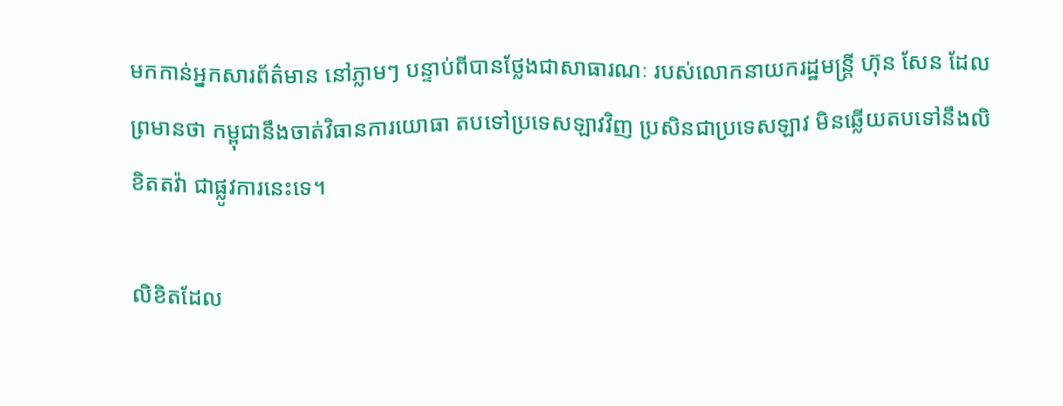មកកាន់អ្នកសារព័ត៌មាន នៅភ្លាមៗ បន្ទាប់ពីបានថ្លែងជាសាធារណៈ របស់លោកនាយករដ្ឋមន្ត្រី ហ៊ុន សែន ដែលព្រមានថា កម្ពុជានឹងចាត់វិធានការយោធា តបទៅប្រទេសឡាវវិញ ប្រសិនជាប្រទេសឡាវ មិនឆ្លើយតបទៅនឹងលិខិតតវ៉ា ជាផ្លូវការនេះទេ។

លិខិតដែល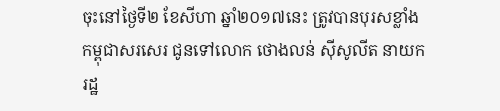ចុះនៅថ្ងៃទី២ ខែសីហា ឆ្នាំ២០១៧នេះ ត្រូវបានបុរសខ្លាំងកម្ពុជាសរសេរ ជូនទៅលោក ថោងលន់ ស៊ីសូលីត នាយករដ្ឋ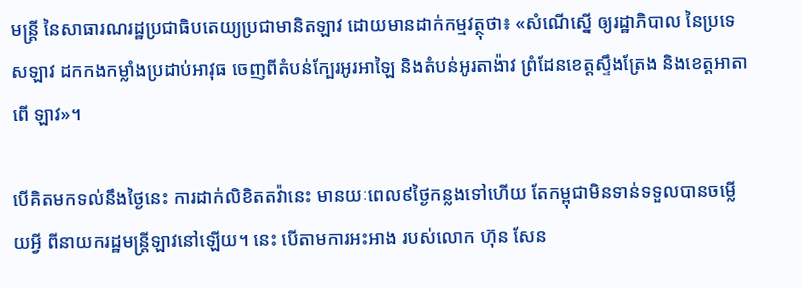មន្ត្រី នៃសាធារណរដ្ឋប្រជាធិបតេយ្យប្រជាមានិតឡាវ ដោយមានដាក់កម្មវត្ថុថា៖ «សំណើស្នើ ឲ្យរដ្ឋាភិបាល នៃប្រទេសឡាវ ដកកងកម្លាំងប្រដាប់អាវុធ ចេញពីតំបន់ក្បែរអូរអាឡៃ និងតំបន់អូរតាង៉ាវ ព្រំដែនខេត្តស្ទឹងត្រែង និងខេត្តអាតាពើ ឡាវ»។

បើគិតមកទល់នឹងថ្ងៃនេះ ការដាក់លិខិតតវ៉ានេះ មានយៈពេល៩ថ្ងៃកន្លងទៅហើយ តែកម្ពុជាមិនទាន់ទទួលបានចម្លើយអ្វី ពីនាយករដ្ឋមន្ត្រីឡាវនៅឡើយ។ នេះ បើតាមការអះអាង របស់លោក ហ៊ុន សែន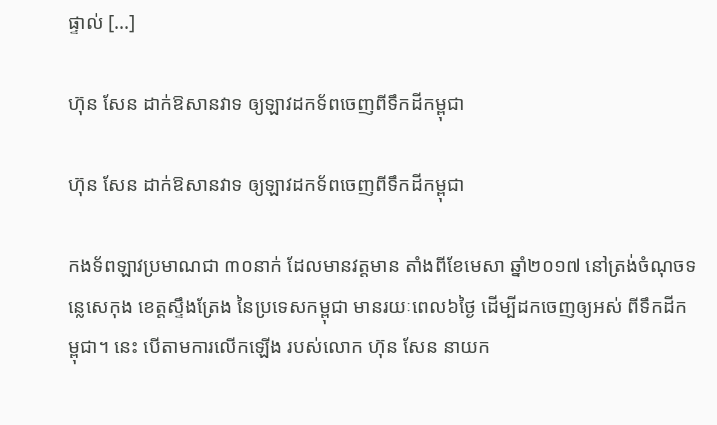ផ្ទាល់ [...]

ហ៊ុន សែន ដាក់ឱសានវាទ ឲ្យឡាវដកទ័ពចេញពីទឹកដីកម្ពុជា

ហ៊ុន សែន ដាក់ឱសានវាទ ឲ្យឡាវដកទ័ពចេញពីទឹកដីកម្ពុជា

កងទ័ពឡាវប្រមាណជា ៣០នាក់ ដែលមានវត្តមាន តាំងពីខែមេសា ឆ្នាំ២០១៧ នៅត្រង់ចំណុចទន្លេសេកុង ខេត្តស្ទឹងត្រែង នៃប្រទេសកម្ពុជា មានរយៈពេល៦ថ្ងៃ ដើម្បីដកចេញឲ្យអស់ ពីទឹកដីកម្ពុជា។ នេះ បើតាមការលើកឡើង របស់លោក ហ៊ុន សែន នាយក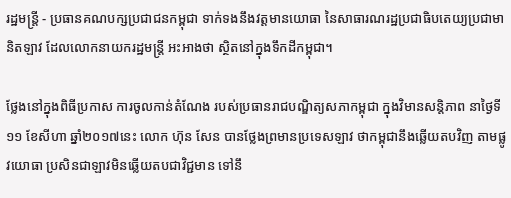រដ្ឋមន្ត្រី - ប្រធានគណបក្សប្រជាជនកម្ពុជា ទាក់ទងនឹងវត្តមានយោធា នៃសាធារណរដ្ឋប្រជាធិបតេយ្យប្រជាមានិតឡាវ ដែលលោកនាយករដ្ឋមន្ត្រី អះអាងថា ស្ថិតនៅក្នុងទឹកដីកម្ពុជា។

ថ្លែងនៅក្នុងពិធីប្រកាស ការចូលកាន់តំណែង របស់ប្រធានរាជបណ្ឌិត្យសភាកម្ពុជា ក្នុងវិមានសន្តិភាព នាថ្ងៃទី១១ ខែសីហា ឆ្នាំ២០១៧នេះ លោក ហ៊ុន សែន បានថ្លែងព្រមានប្រទេសឡាវ ថាកម្ពុជានឹងឆ្លើយតបវិញ តាមផ្លូវយោធា ប្រសិនជាឡាវមិនឆ្លើយតបជាវិជ្ជមាន ទៅនឹ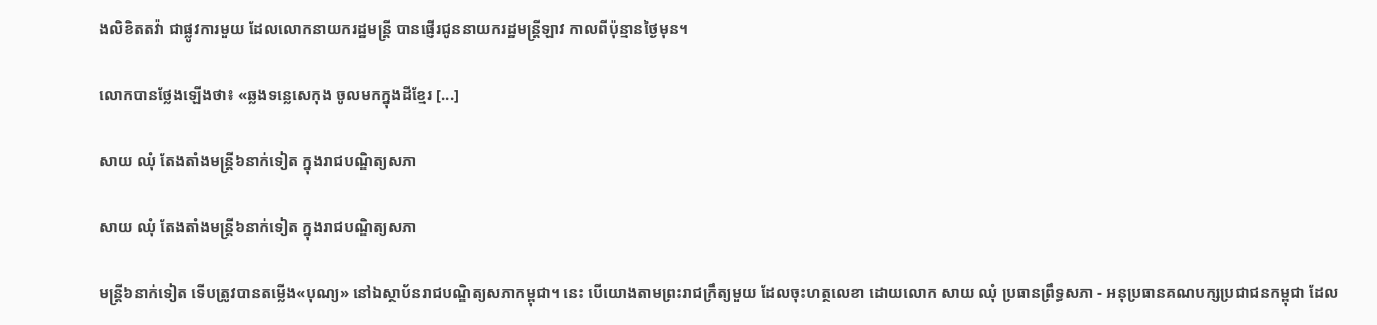ងលិខិតតវ៉ា ជាផ្លូវការមួយ ដែលលោកនាយករដ្ឋមន្ត្រី បានផ្ញើរជូននាយករដ្ឋមន្ត្រីឡាវ កាលពីប៉ុន្មានថ្ងៃមុន។

លោកបានថ្លែងឡើងថា៖ «ឆ្លងទន្លេសេកុង ចូលមកក្នុងដីខ្មែរ [...]

សាយ ឈុំ តែងតាំងមន្ត្រី៦នាក់ទៀត ក្នុងរាជបណ្ឌិត្យសភា

សាយ ឈុំ តែងតាំងមន្ត្រី៦នាក់ទៀត ក្នុងរាជបណ្ឌិត្យសភា

មន្ត្រី៦នាក់ទៀត ទើបត្រូវបានតម្លើង«បុណ្យ» នៅឯស្ថាប័នរាជបណ្ឌិត្យសភាកម្ពុជា។ នេះ បើយោងតាមព្រះរាជក្រឹត្យមួយ ដែលចុះហត្ថលេខា ដោយលោក សាយ ឈុំ ប្រធានព្រឹទ្ធសភា - អនុប្រធានគណបក្សប្រជាជនកម្ពុជា ដែល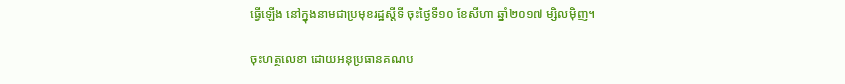ធ្វើឡើង នៅក្នុងនាមជាប្រមុខរដ្ឋស្ដីទី ចុះថ្ងៃទី១០ ខែសីហា ឆ្នាំ២០១៧ ម្សិលម៉ិញ។

ចុះហត្ថលេខា ដោយអនុប្រធានគណប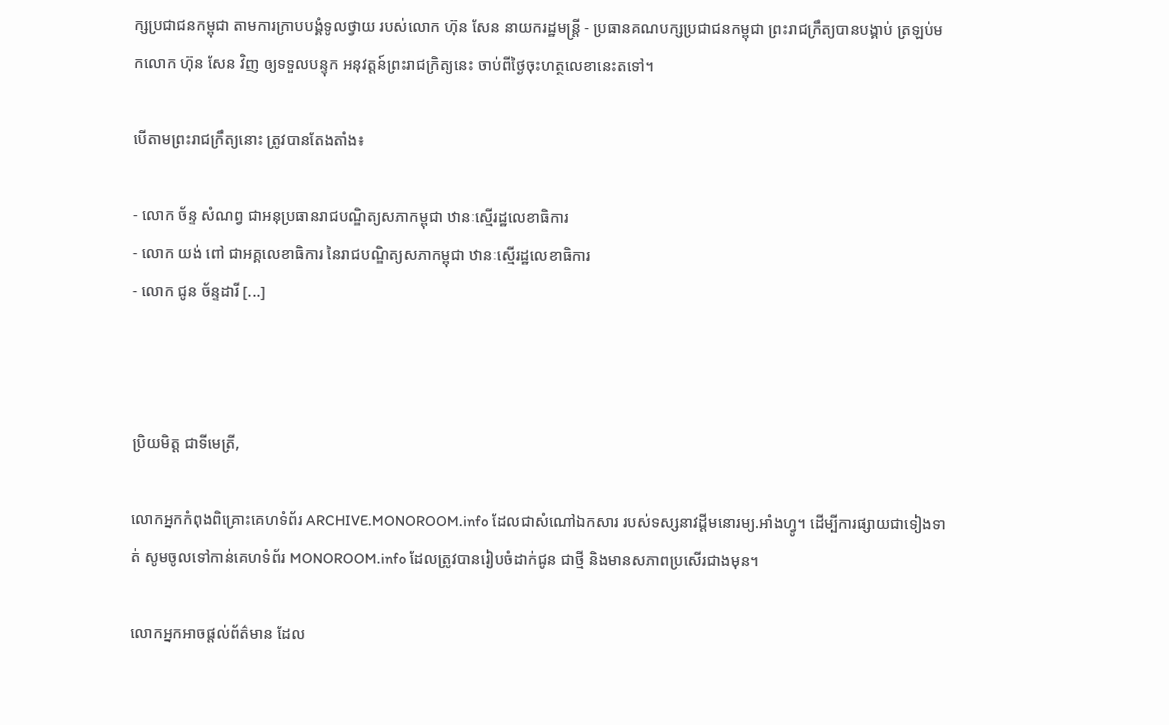ក្សប្រជាជនកម្ពុជា តាមការក្រាបបង្គំទូលថ្វាយ របស់លោក ហ៊ុន សែន នាយករដ្ឋមន្ត្រី - ប្រធានគណបក្សប្រជាជនកម្ពុជា ព្រះរាជក្រឹត្យបានបង្គាប់ ត្រឡប់មកលោក ហ៊ុន សែន វិញ ឲ្យទទួលបន្ទុក អនុវត្តន៍ព្រះរាជក្រិត្យនេះ ចាប់ពីថ្ងៃចុះហត្ថលេខានេះតទៅ។

បើតាមព្រះរាជក្រឹត្យនោះ ត្រូវបានតែងតាំង៖

- លោក ច័ន្ទ សំណព្វ ជាអនុប្រធានរាជបណ្ឌិត្យសភាកម្ពុជា ឋានៈស្មើរដ្ឋលេខាធិការ
- លោក យង់ ពៅ ជាអគ្គលេខាធិការ នៃរាជបណ្ឌិត្យសភាកម្ពុជា ឋានៈស្មើរដ្ឋលេខាធិការ
- លោក ជូន ច័ន្ទដារី [...]



ប្រិយមិត្ត ជាទីមេត្រី,

លោកអ្នកកំពុងពិគ្រោះគេហទំព័រ ARCHIVE.MONOROOM.info ដែលជាសំណៅឯកសារ របស់ទស្សនាវដ្ដីមនោរម្យ.អាំងហ្វូ។ ដើម្បីការផ្សាយជាទៀងទាត់ សូមចូលទៅកាន់គេហទំព័រ MONOROOM.info ដែលត្រូវបានរៀបចំដាក់ជូន ជាថ្មី និងមានសភាពប្រសើរជាងមុន។

លោកអ្នកអាចផ្ដល់ព័ត៌មាន ដែល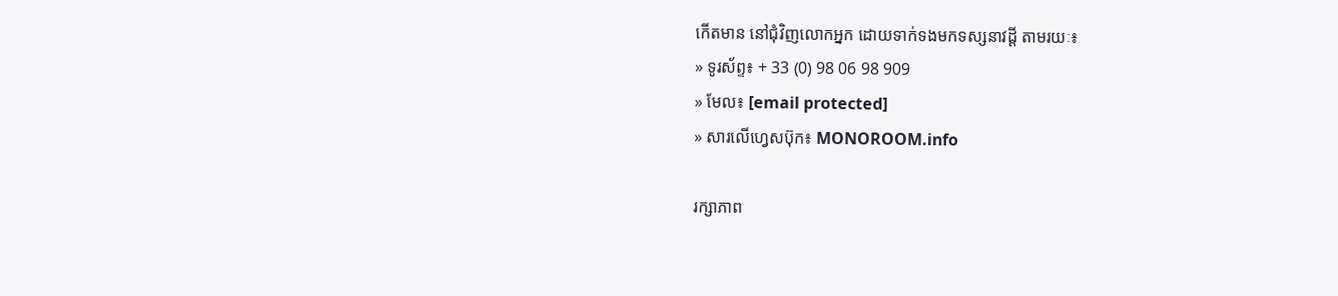កើតមាន នៅជុំវិញលោកអ្នក ដោយទាក់ទងមកទស្សនាវដ្ដី តាមរយៈ៖
» ទូរស័ព្ទ៖ + 33 (0) 98 06 98 909
» មែល៖ [email protected]
» សារលើហ្វេសប៊ុក៖ MONOROOM.info

រក្សាភាព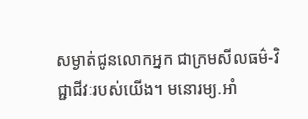សម្ងាត់ជូនលោកអ្នក ជាក្រមសីលធម៌-វិជ្ជាជីវៈរបស់យើង។ មនោរម្យ.អាំ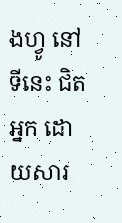ងហ្វូ នៅទីនេះ ជិតអ្នក ដោយសារ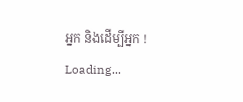អ្នក និងដើម្បីអ្នក !
Loading...